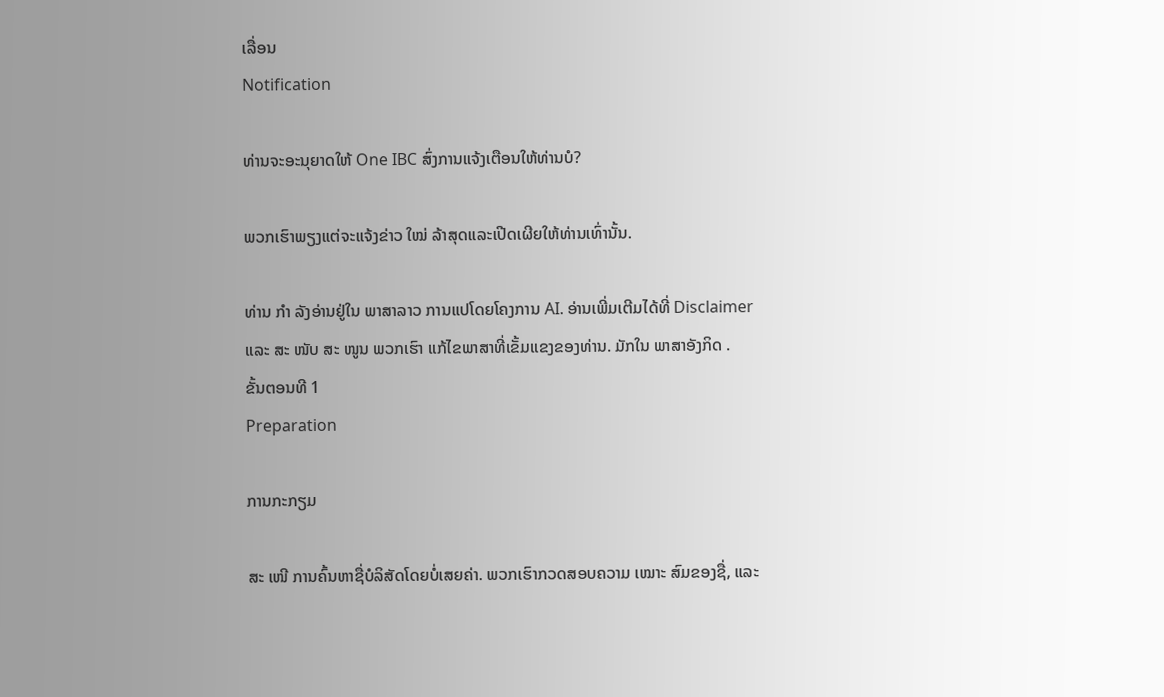ເລື່ອນ
Notification

ທ່ານຈະອະນຸຍາດໃຫ້ One IBC ສົ່ງການແຈ້ງເຕືອນໃຫ້ທ່ານບໍ?

ພວກເຮົາພຽງແຕ່ຈະແຈ້ງຂ່າວ ໃໝ່ ລ້າສຸດແລະເປີດເຜີຍໃຫ້ທ່ານເທົ່ານັ້ນ.

ທ່ານ ກຳ ລັງອ່ານຢູ່ໃນ ພາສາລາວ ການແປໂດຍໂຄງການ AI. ອ່ານເພີ່ມເຕີມໄດ້ທີ່ Disclaimer ແລະ ສະ ໜັບ ສະ ໜູນ ພວກເຮົາ ແກ້ໄຂພາສາທີ່ເຂັ້ມແຂງຂອງທ່ານ. ມັກໃນ ພາສາອັງກິດ .
ຂັ້ນຕອນທີ 1
Preparation

ການກະກຽມ

ສະ ເໜີ ການຄົ້ນຫາຊື່ບໍລິສັດໂດຍບໍ່ເສຍຄ່າ. ພວກເຮົາກວດສອບຄວາມ ເໝາະ ສົມຂອງຊື່, ແລະ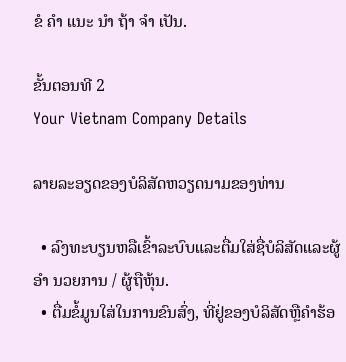ຂໍ ຄຳ ແນະ ນຳ ຖ້າ ຈຳ ເປັນ.

ຂັ້ນຕອນທີ 2
Your Vietnam Company Details

ລາຍລະອຽດຂອງບໍລິສັດຫວຽດນາມຂອງທ່ານ

  • ລົງທະບຽນຫລືເຂົ້າລະບົບແລະຕື່ມໃສ່ຊື່ບໍລິສັດແລະຜູ້ ອຳ ນວຍການ / ຜູ້ຖືຫຸ້ນ.
  • ຕື່ມຂໍ້ມູນໃສ່ໃນການຂົນສົ່ງ, ທີ່ຢູ່ຂອງບໍລິສັດຫຼືຄໍາຮ້ອ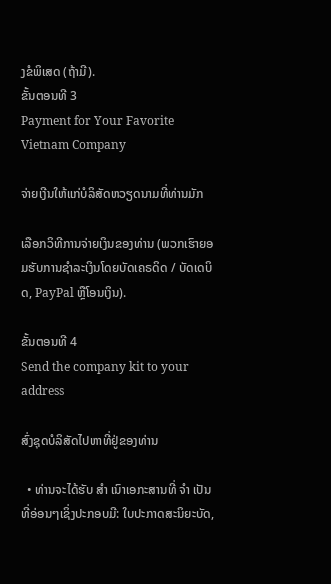ງຂໍພິເສດ (ຖ້າມີ).
ຂັ້ນຕອນທີ 3
Payment for Your Favorite Vietnam Company

ຈ່າຍເງີນໃຫ້ແກ່ບໍລິສັດຫວຽດນາມທີ່ທ່ານມັກ

ເລືອກວິທີການຈ່າຍເງິນຂອງທ່ານ (ພວກເຮົາຍອມຮັບການຊໍາລະເງິນໂດຍບັດເຄຣດິດ / ບັດເດບິດ, PayPal ຫຼືໂອນເງິນ).

ຂັ້ນຕອນທີ 4
Send the company kit to your address

ສົ່ງຊຸດບໍລິສັດໄປຫາທີ່ຢູ່ຂອງທ່ານ

  • ທ່ານຈະໄດ້ຮັບ ສຳ ເນົາເອກະສານທີ່ ຈຳ ເປັນທີ່ອ່ອນໆເຊິ່ງປະກອບມີ: ໃບປະກາດສະນິຍະບັດ,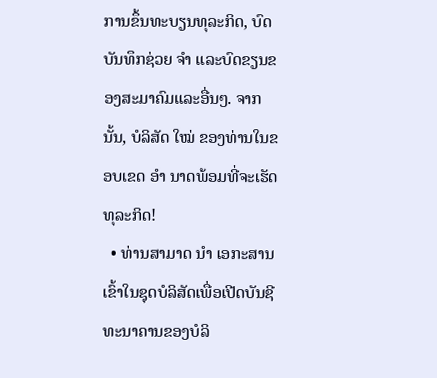ການຂຶ້ນທະບຽນທຸລະກິດ, ບົດບັນທຶກຊ່ວຍ ຈຳ ແລະບົດຂຽນຂອງສະມາຄົມແລະອື່ນໆ. ຈາກນັ້ນ, ບໍລິສັດ ໃໝ່ ຂອງທ່ານໃນຂອບເຂດ ອຳ ນາດພ້ອມທີ່ຈະເຮັດທຸລະກິດ!
  • ທ່ານສາມາດ ນຳ ເອກະສານເຂົ້າໃນຊຸດບໍລິສັດເພື່ອເປີດບັນຊີທະນາຄານຂອງບໍລິ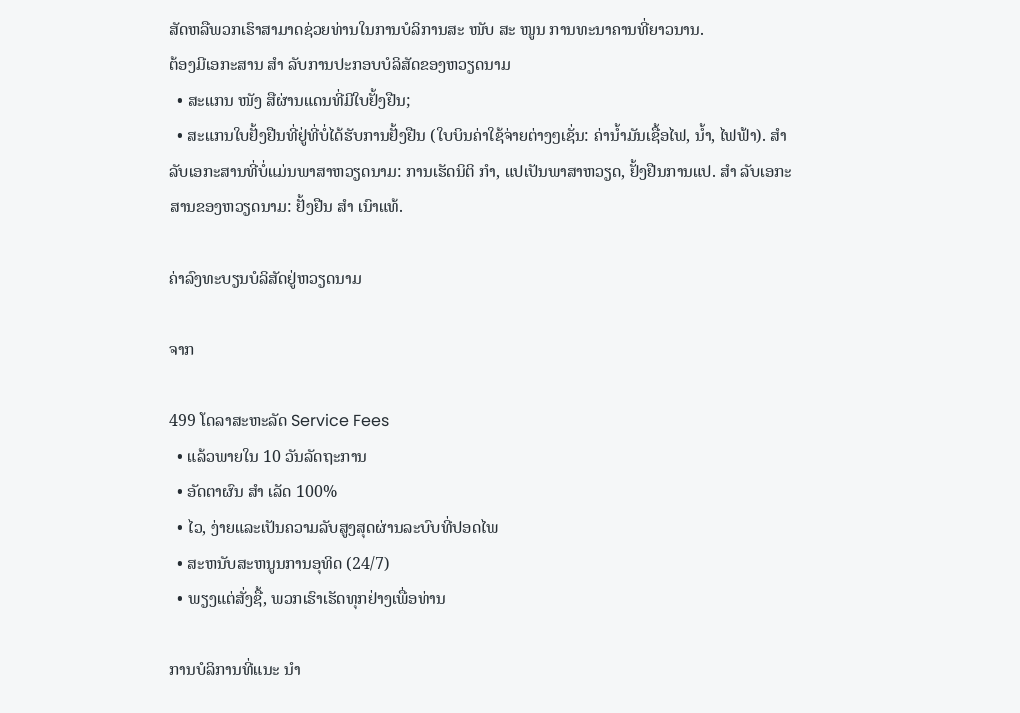ສັດຫລືພວກເຮົາສາມາດຊ່ວຍທ່ານໃນການບໍລິການສະ ໜັບ ສະ ໜູນ ການທະນາຄານທີ່ຍາວນານ.
ຕ້ອງມີເອກະສານ ສຳ ລັບການປະກອບບໍລິສັດຂອງຫວຽດນາມ
  • ສະແກນ ໜັງ ສືຜ່ານແດນທີ່ມີໃບຢັ້ງຢືນ;
  • ສະແກນໃບຢັ້ງຢືນທີ່ຢູ່ທີ່ບໍ່ໄດ້ຮັບການຢັ້ງຢືນ (ໃບບິນຄ່າໃຊ້ຈ່າຍຕ່າງໆເຊັ່ນ: ຄ່ານໍ້າມັນເຊື້ອໄຟ, ນໍ້າ, ໄຟຟ້າ). ສຳ ລັບເອກະສານທີ່ບໍ່ແມ່ນພາສາຫວຽດນາມ: ການເຮັດນິຕິ ກຳ, ແປເປັນພາສາຫວຽດ, ຢັ້ງຢືນການແປ. ສຳ ລັບເອກະສານຂອງຫວຽດນາມ: ຢັ້ງຢືນ ສຳ ເນົາແທ້.

ຄ່າລົງທະບຽນບໍລິສັດຢູ່ຫວຽດນາມ

ຈາກ

499 ໂດລາສະຫະລັດ Service Fees
  • ແລ້ວພາຍໃນ 10 ວັນລັດຖະການ
  • ອັດຕາຜົນ ສຳ ເລັດ 100%
  • ໄວ, ງ່າຍແລະເປັນຄວາມລັບສູງສຸດຜ່ານລະບົບທີ່ປອດໄພ
  • ສະຫນັບສະຫນູນການອຸທິດ (24/7)
  • ພຽງແຕ່ສັ່ງຊື້, ພວກເຮົາເຮັດທຸກຢ່າງເພື່ອທ່ານ

ການບໍລິການທີ່ແນະ ນຳ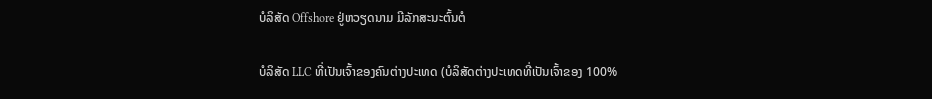ບໍລິສັດ Offshore ຢູ່ຫວຽດນາມ ມີລັກສະນະຕົ້ນຕໍ

ບໍລິສັດ LLC ທີ່ເປັນເຈົ້າຂອງຄົນຕ່າງປະເທດ (ບໍລິສັດຕ່າງປະເທດທີ່ເປັນເຈົ້າຂອງ 100%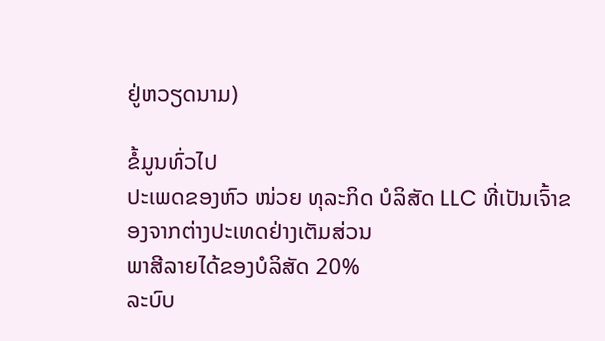ຢູ່ຫວຽດນາມ)

ຂໍ້ມູນທົ່ວໄປ
ປະເພດຂອງຫົວ ໜ່ວຍ ທຸລະກິດ ບໍລິສັດ LLC ທີ່ເປັນເຈົ້າຂອງຈາກຕ່າງປະເທດຢ່າງເຕັມສ່ວນ
ພາສີລາຍໄດ້ຂອງບໍລິສັດ 20%
ລະບົບ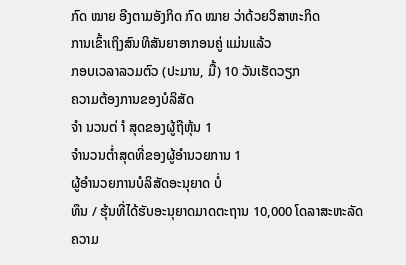ກົດ ໝາຍ ອີງຕາມອັງກິດ ກົດ ໝາຍ ວ່າດ້ວຍວິສາຫະກິດ
ການເຂົ້າເຖິງສົນທິສັນຍາອາກອນຄູ່ ແມ່ນແລ້ວ
ກອບເວລາລວມຕົວ (ປະມານ, ມື້) 10 ວັນເຮັດວຽກ
ຄວາມຕ້ອງການຂອງບໍລິສັດ
ຈຳ ນວນຕ່ ຳ ສຸດຂອງຜູ້ຖືຫຸ້ນ 1
ຈໍານວນຕໍ່າສຸດທີ່ຂອງຜູ້ອໍານວຍການ 1
ຜູ້ອໍານວຍການບໍລິສັດອະນຸຍາດ ບໍ່
ທຶນ / ຮຸ້ນທີ່ໄດ້ຮັບອະນຸຍາດມາດຕະຖານ 10,000 ໂດລາສະຫະລັດ
ຄວາມ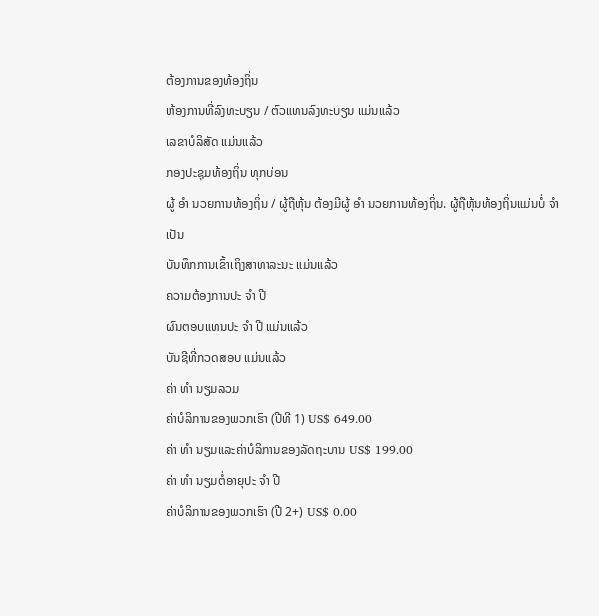ຕ້ອງການຂອງທ້ອງຖິ່ນ
ຫ້ອງການທີ່ລົງທະບຽນ / ຕົວແທນລົງທະບຽນ ແມ່ນແລ້ວ
ເລຂາບໍລິສັດ ແມ່ນແລ້ວ
ກອງປະຊຸມທ້ອງຖິ່ນ ທຸກບ່ອນ
ຜູ້ ອຳ ນວຍການທ້ອງຖິ່ນ / ຜູ້ຖືຫຸ້ນ ຕ້ອງມີຜູ້ ອຳ ນວຍການທ້ອງຖິ່ນ. ຜູ້ຖືຫຸ້ນທ້ອງຖິ່ນແມ່ນບໍ່ ຈຳ ເປັນ
ບັນທຶກການເຂົ້າເຖິງສາທາລະນະ ແມ່ນແລ້ວ
ຄວາມຕ້ອງການປະ ຈຳ ປີ
ຜົນຕອບແທນປະ ຈຳ ປີ ແມ່ນແລ້ວ
ບັນຊີທີ່ກວດສອບ ແມ່ນແລ້ວ
ຄ່າ ທຳ ນຽມລວມ
ຄ່າບໍລິການຂອງພວກເຮົາ (ປີທີ 1) US$ 649.00
ຄ່າ ທຳ ນຽມແລະຄ່າບໍລິການຂອງລັດຖະບານ US$ 199.00
ຄ່າ ທຳ ນຽມຕໍ່ອາຍຸປະ ຈຳ ປີ
ຄ່າບໍລິການຂອງພວກເຮົາ (ປີ 2+) US$ 0.00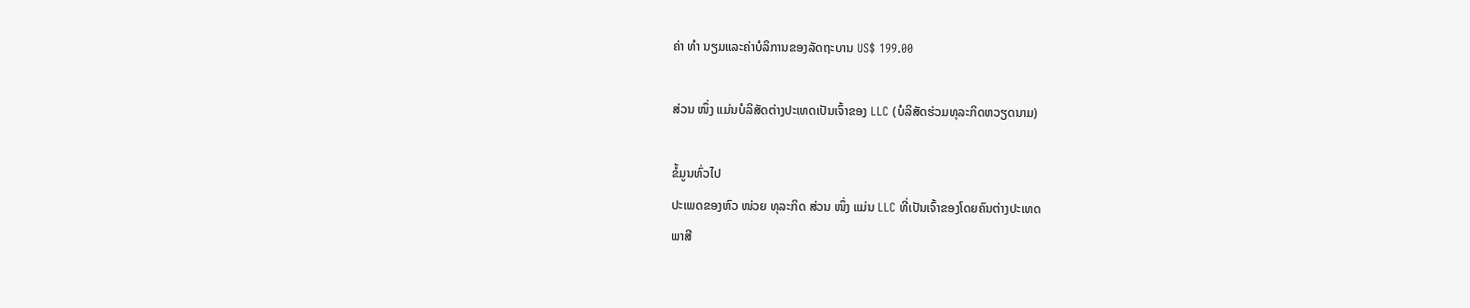ຄ່າ ທຳ ນຽມແລະຄ່າບໍລິການຂອງລັດຖະບານ US$ 199.00

ສ່ວນ ໜຶ່ງ ແມ່ນບໍລິສັດຕ່າງປະເທດເປັນເຈົ້າຂອງ LLC (ບໍລິສັດຮ່ວມທຸລະກິດຫວຽດນາມ)

ຂໍ້ມູນທົ່ວໄປ
ປະເພດຂອງຫົວ ໜ່ວຍ ທຸລະກິດ ສ່ວນ ໜຶ່ງ ແມ່ນ LLC ທີ່ເປັນເຈົ້າຂອງໂດຍຄົນຕ່າງປະເທດ
ພາສີ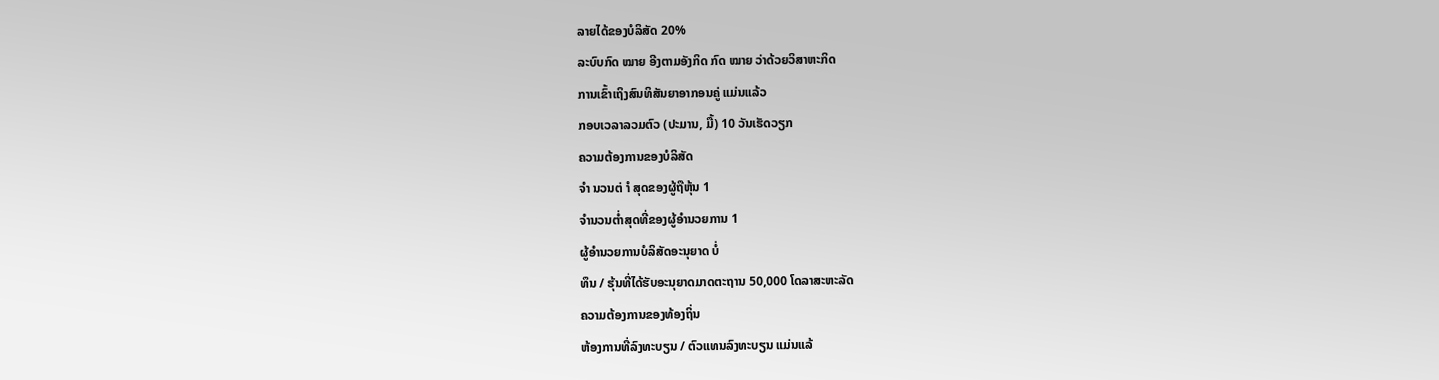ລາຍໄດ້ຂອງບໍລິສັດ 20%
ລະບົບກົດ ໝາຍ ອີງຕາມອັງກິດ ກົດ ໝາຍ ວ່າດ້ວຍວິສາຫະກິດ
ການເຂົ້າເຖິງສົນທິສັນຍາອາກອນຄູ່ ແມ່ນແລ້ວ
ກອບເວລາລວມຕົວ (ປະມານ, ມື້) 10 ວັນເຮັດວຽກ
ຄວາມຕ້ອງການຂອງບໍລິສັດ
ຈຳ ນວນຕ່ ຳ ສຸດຂອງຜູ້ຖືຫຸ້ນ 1
ຈໍານວນຕໍ່າສຸດທີ່ຂອງຜູ້ອໍານວຍການ 1
ຜູ້ອໍານວຍການບໍລິສັດອະນຸຍາດ ບໍ່
ທຶນ / ຮຸ້ນທີ່ໄດ້ຮັບອະນຸຍາດມາດຕະຖານ 50,000 ໂດລາສະຫະລັດ
ຄວາມຕ້ອງການຂອງທ້ອງຖິ່ນ
ຫ້ອງການທີ່ລົງທະບຽນ / ຕົວແທນລົງທະບຽນ ແມ່ນແລ້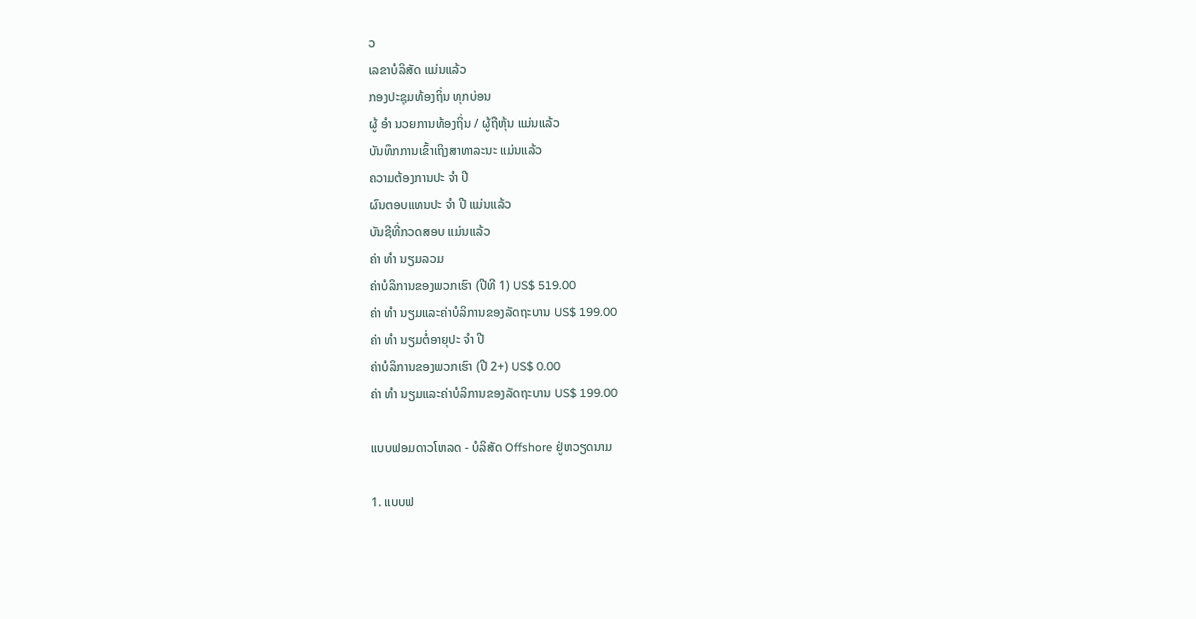ວ
ເລຂາບໍລິສັດ ແມ່ນແລ້ວ
ກອງປະຊຸມທ້ອງຖິ່ນ ທຸກບ່ອນ
ຜູ້ ອຳ ນວຍການທ້ອງຖິ່ນ / ຜູ້ຖືຫຸ້ນ ແມ່ນແລ້ວ
ບັນທຶກການເຂົ້າເຖິງສາທາລະນະ ແມ່ນແລ້ວ
ຄວາມຕ້ອງການປະ ຈຳ ປີ
ຜົນຕອບແທນປະ ຈຳ ປີ ແມ່ນແລ້ວ
ບັນຊີທີ່ກວດສອບ ແມ່ນແລ້ວ
ຄ່າ ທຳ ນຽມລວມ
ຄ່າບໍລິການຂອງພວກເຮົາ (ປີທີ 1) US$ 519.00
ຄ່າ ທຳ ນຽມແລະຄ່າບໍລິການຂອງລັດຖະບານ US$ 199.00
ຄ່າ ທຳ ນຽມຕໍ່ອາຍຸປະ ຈຳ ປີ
ຄ່າບໍລິການຂອງພວກເຮົາ (ປີ 2+) US$ 0.00
ຄ່າ ທຳ ນຽມແລະຄ່າບໍລິການຂອງລັດຖະບານ US$ 199.00

ແບບຟອມດາວໂຫລດ - ບໍລິສັດ Offshore ຢູ່ຫວຽດນາມ

1. ແບບຟ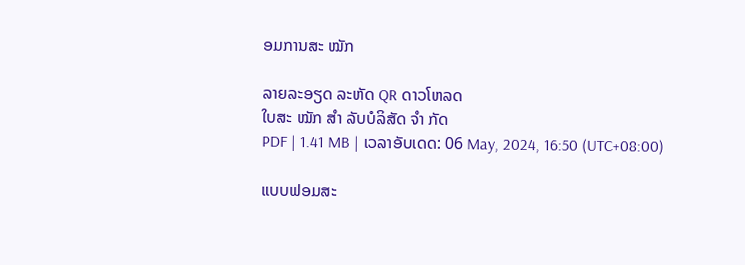ອມການສະ ໝັກ

ລາຍລະອຽດ ລະຫັດ QR ດາວໂຫລດ
ໃບສະ ໝັກ ສຳ ລັບບໍລິສັດ ຈຳ ກັດ
PDF | 1.41 MB | ເວລາອັບເດດ: 06 May, 2024, 16:50 (UTC+08:00)

ແບບຟອມສະ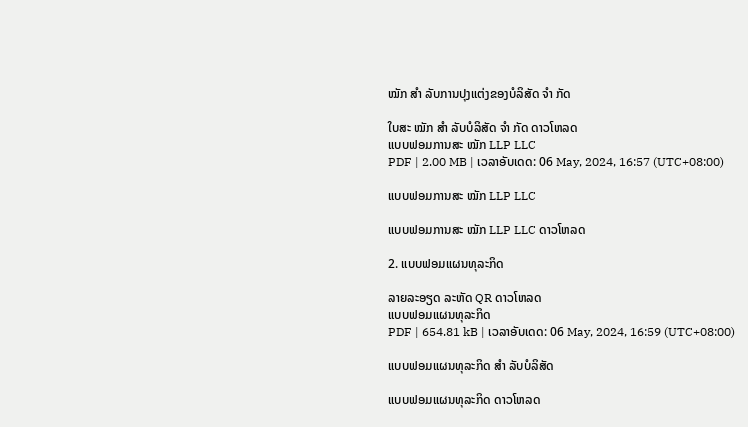ໝັກ ສຳ ລັບການປຸງແຕ່ງຂອງບໍລິສັດ ຈຳ ກັດ

ໃບສະ ໝັກ ສຳ ລັບບໍລິສັດ ຈຳ ກັດ ດາວໂຫລດ
ແບບຟອມການສະ ໝັກ LLP LLC
PDF | 2.00 MB | ເວລາອັບເດດ: 06 May, 2024, 16:57 (UTC+08:00)

ແບບຟອມການສະ ໝັກ LLP LLC

ແບບຟອມການສະ ໝັກ LLP LLC ດາວໂຫລດ

2. ແບບຟອມແຜນທຸລະກິດ

ລາຍລະອຽດ ລະຫັດ QR ດາວໂຫລດ
ແບບຟອມແຜນທຸລະກິດ
PDF | 654.81 kB | ເວລາອັບເດດ: 06 May, 2024, 16:59 (UTC+08:00)

ແບບຟອມແຜນທຸລະກິດ ສຳ ລັບບໍລິສັດ

ແບບຟອມແຜນທຸລະກິດ ດາວໂຫລດ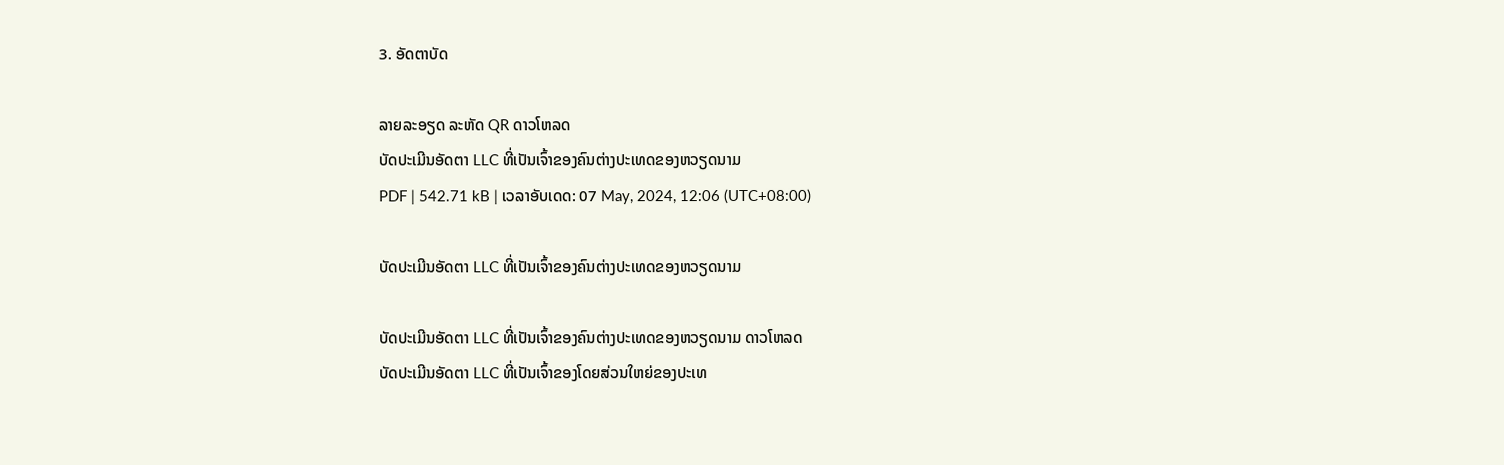3. ອັດຕາບັດ

ລາຍລະອຽດ ລະຫັດ QR ດາວໂຫລດ
ບັດປະເມີນອັດຕາ LLC ທີ່ເປັນເຈົ້າຂອງຄົນຕ່າງປະເທດຂອງຫວຽດນາມ
PDF | 542.71 kB | ເວລາອັບເດດ: 07 May, 2024, 12:06 (UTC+08:00)

ບັດປະເມີນອັດຕາ LLC ທີ່ເປັນເຈົ້າຂອງຄົນຕ່າງປະເທດຂອງຫວຽດນາມ

ບັດປະເມີນອັດຕາ LLC ທີ່ເປັນເຈົ້າຂອງຄົນຕ່າງປະເທດຂອງຫວຽດນາມ ດາວໂຫລດ
ບັດປະເມີນອັດຕາ LLC ທີ່ເປັນເຈົ້າຂອງໂດຍສ່ວນໃຫຍ່ຂອງປະເທ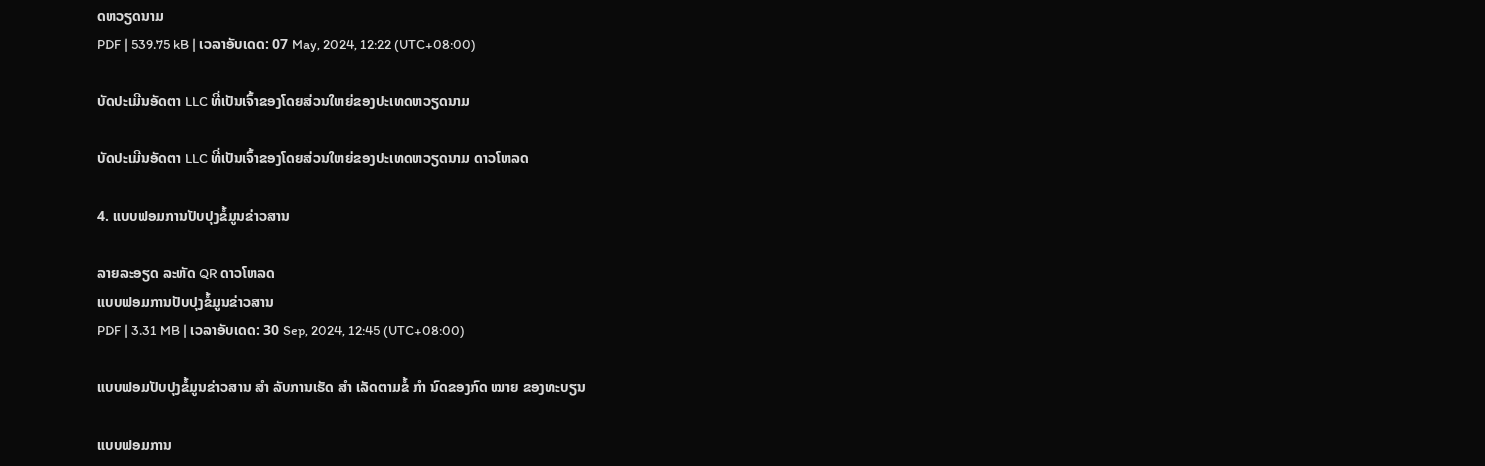ດຫວຽດນາມ
PDF | 539.75 kB | ເວລາອັບເດດ: 07 May, 2024, 12:22 (UTC+08:00)

ບັດປະເມີນອັດຕາ LLC ທີ່ເປັນເຈົ້າຂອງໂດຍສ່ວນໃຫຍ່ຂອງປະເທດຫວຽດນາມ

ບັດປະເມີນອັດຕາ LLC ທີ່ເປັນເຈົ້າຂອງໂດຍສ່ວນໃຫຍ່ຂອງປະເທດຫວຽດນາມ ດາວໂຫລດ

4. ແບບຟອມການປັບປຸງຂໍ້ມູນຂ່າວສານ

ລາຍລະອຽດ ລະຫັດ QR ດາວໂຫລດ
ແບບຟອມການປັບປຸງຂໍ້ມູນຂ່າວສານ
PDF | 3.31 MB | ເວລາອັບເດດ: 30 Sep, 2024, 12:45 (UTC+08:00)

ແບບຟອມປັບປຸງຂໍ້ມູນຂ່າວສານ ສຳ ລັບການເຮັດ ສຳ ເລັດຕາມຂໍ້ ກຳ ນົດຂອງກົດ ໝາຍ ຂອງທະບຽນ

ແບບຟອມການ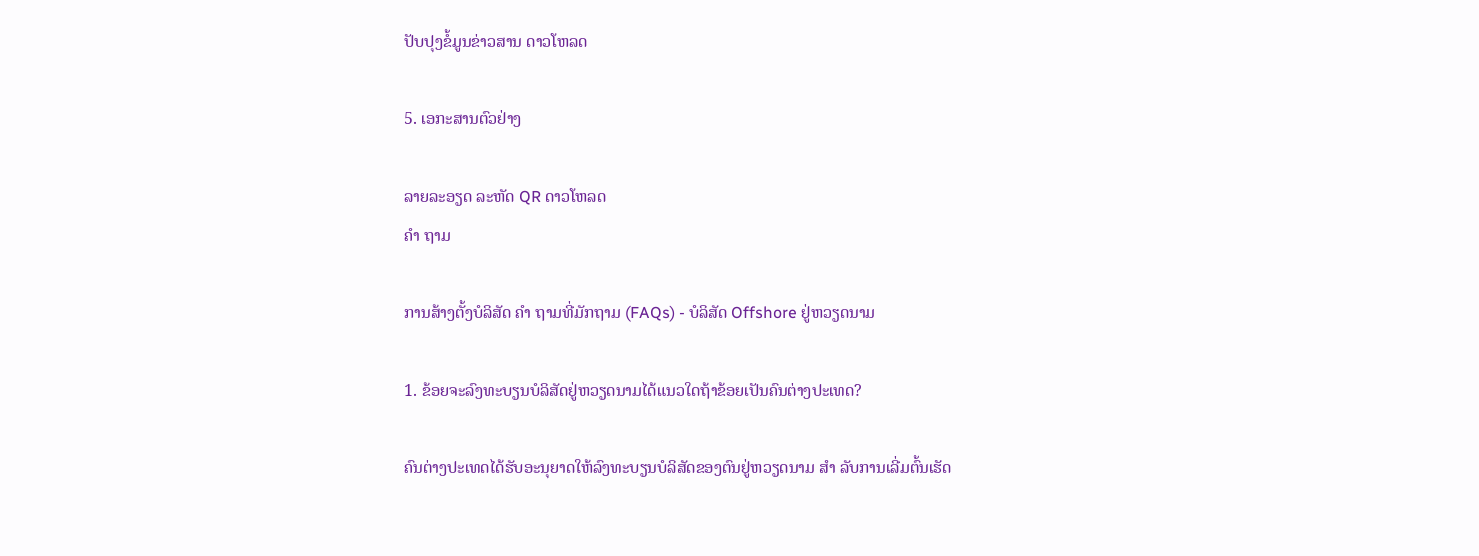ປັບປຸງຂໍ້ມູນຂ່າວສານ ດາວໂຫລດ

5. ເອກະສານຕົວຢ່າງ

ລາຍລະອຽດ ລະຫັດ QR ດາວໂຫລດ
ຄຳ ຖາມ

ການສ້າງຕັ້ງບໍລິສັດ ຄຳ ຖາມທີ່ມັກຖາມ (FAQs) - ບໍລິສັດ Offshore ຢູ່ຫວຽດນາມ

1. ຂ້ອຍຈະລົງທະບຽນບໍລິສັດຢູ່ຫວຽດນາມໄດ້ແນວໃດຖ້າຂ້ອຍເປັນຄົນຕ່າງປະເທດ?

ຄົນຕ່າງປະເທດໄດ້ຮັບອະນຸຍາດໃຫ້ລົງທະບຽນບໍລິສັດຂອງຕົນຢູ່ຫວຽດນາມ ສຳ ລັບການເລີ່ມຕົ້ນເຮັດ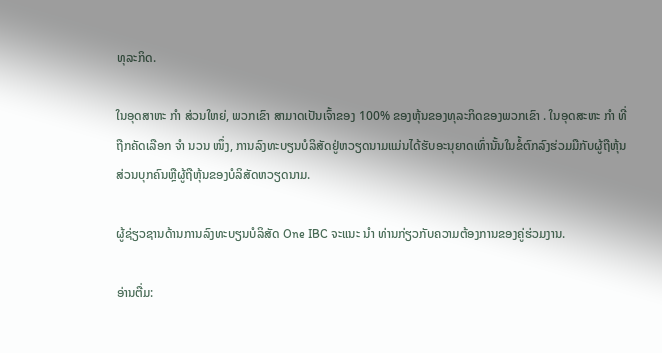ທຸລະກິດ.

ໃນອຸດສາຫະ ກຳ ສ່ວນໃຫຍ່, ພວກເຂົາ ສາມາດເປັນເຈົ້າຂອງ 100% ຂອງຫຸ້ນຂອງທຸລະກິດຂອງພວກເຂົາ . ໃນອຸດສະຫະ ກຳ ທີ່ຖືກຄັດເລືອກ ຈຳ ນວນ ໜຶ່ງ, ການລົງທະບຽນບໍລິສັດຢູ່ຫວຽດນາມແມ່ນໄດ້ຮັບອະນຸຍາດເທົ່ານັ້ນໃນຂໍ້ຕົກລົງຮ່ວມມືກັບຜູ້ຖືຫຸ້ນສ່ວນບຸກຄົນຫຼືຜູ້ຖືຫຸ້ນຂອງບໍລິສັດຫວຽດນາມ.

ຜູ້ຊ່ຽວຊານດ້ານການລົງທະບຽນບໍລິສັດ One IBC ຈະແນະ ນຳ ທ່ານກ່ຽວກັບຄວາມຕ້ອງການຂອງຄູ່ຮ່ວມງານ.

ອ່ານຕື່ມ: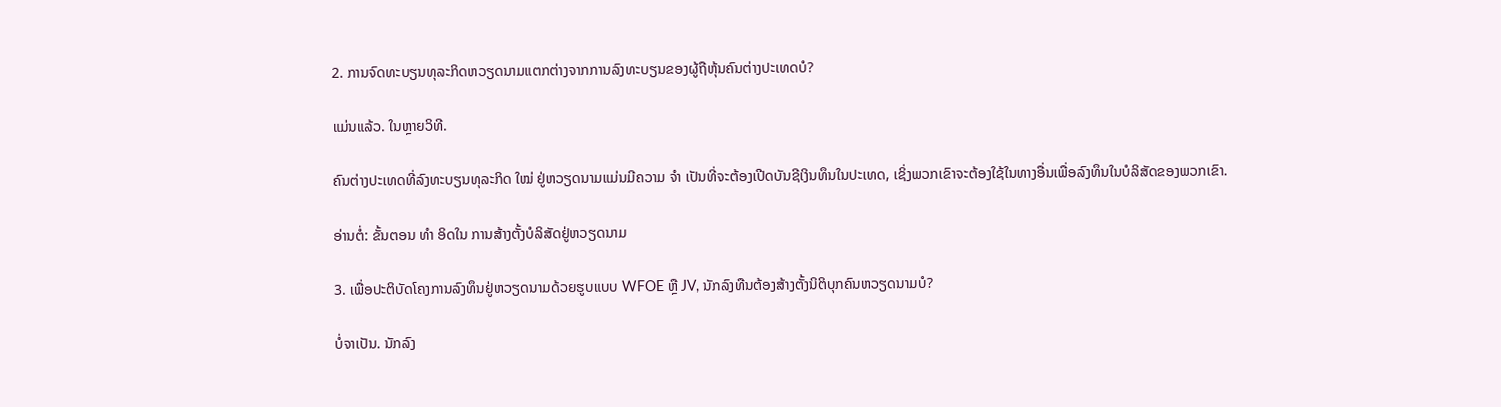2. ການຈົດທະບຽນທຸລະກິດຫວຽດນາມແຕກຕ່າງຈາກການລົງທະບຽນຂອງຜູ້ຖືຫຸ້ນຄົນຕ່າງປະເທດບໍ?

ແມ່ນແລ້ວ. ໃນຫຼາຍວິທີ.

ຄົນຕ່າງປະເທດທີ່ລົງທະບຽນທຸລະກິດ ໃໝ່ ຢູ່ຫວຽດນາມແມ່ນມີຄວາມ ຈຳ ເປັນທີ່ຈະຕ້ອງເປີດບັນຊີເງິນທຶນໃນປະເທດ, ເຊິ່ງພວກເຂົາຈະຕ້ອງໃຊ້ໃນທາງອື່ນເພື່ອລົງທຶນໃນບໍລິສັດຂອງພວກເຂົາ.

ອ່ານຕໍ່: ຂັ້ນຕອນ ທຳ ອິດໃນ ການສ້າງຕັ້ງບໍລິສັດຢູ່ຫວຽດນາມ

3. ເພື່ອປະຕິບັດໂຄງການລົງທຶນຢູ່ຫວຽດນາມດ້ວຍຮູບແບບ WFOE ຫຼື JV, ນັກລົງທືນຕ້ອງສ້າງຕັ້ງນິຕິບຸກຄົນຫວຽດນາມບໍ?

ບໍ່ຈາເປັນ. ນັກລົງ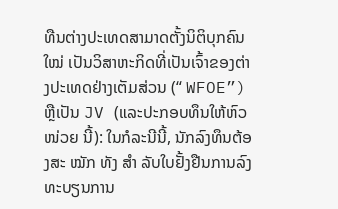ທືນຕ່າງປະເທດສາມາດຕັ້ງນິຕິບຸກຄົນ ໃໝ່ ເປັນວິສາຫະກິດທີ່ເປັນເຈົ້າຂອງຕ່າງປະເທດຢ່າງເຕັມສ່ວນ (“ WFOE”) ຫຼືເປັນ JV (ແລະປະກອບທຶນໃຫ້ຫົວ ໜ່ວຍ ນີ້): ໃນກໍລະນີນີ້, ນັກລົງທຶນຕ້ອງສະ ໝັກ ທັງ ສຳ ລັບໃບຢັ້ງຢືນການລົງທະບຽນການ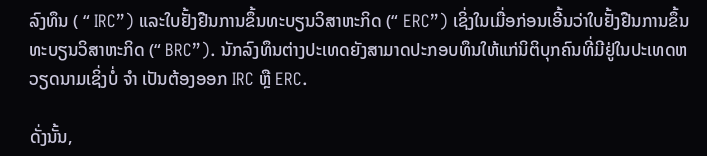ລົງທຶນ ( “ IRC”) ແລະໃບຢັ້ງຢືນການຂຶ້ນທະບຽນວິສາຫະກິດ (“ ERC”) ເຊິ່ງໃນເມື່ອກ່ອນເອີ້ນວ່າໃບຢັ້ງຢືນການຂຶ້ນທະບຽນວິສາຫະກິດ (“ BRC”). ນັກລົງທຶນຕ່າງປະເທດຍັງສາມາດປະກອບທຶນໃຫ້ແກ່ນິຕິບຸກຄົນທີ່ມີຢູ່ໃນປະເທດຫວຽດນາມເຊິ່ງບໍ່ ຈຳ ເປັນຕ້ອງອອກ IRC ຫຼື ERC.

ດັ່ງນັ້ນ,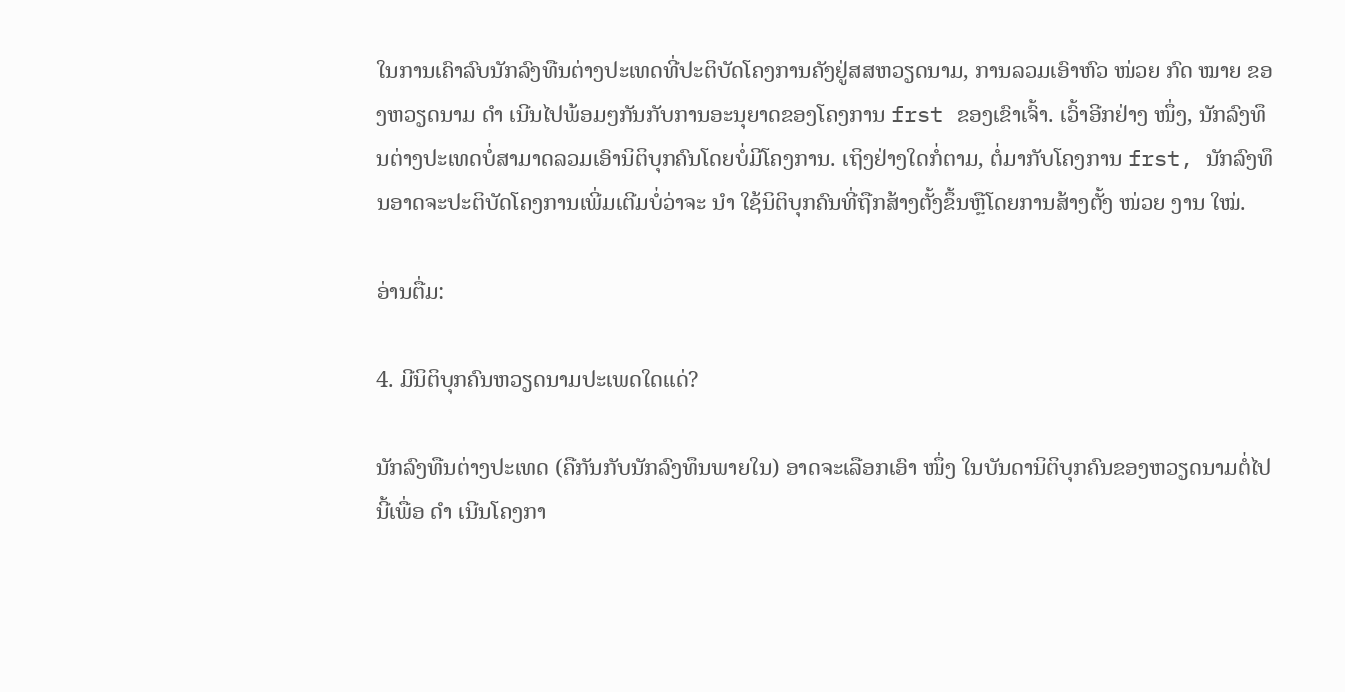ໃນການເຄົາລົບນັກລົງທືນຕ່າງປະເທດທີ່ປະຕິບັດໂຄງການຄັງຢູ່ສສຫວຽດນາມ, ການລວມເອົາຫົວ ໜ່ວຍ ກົດ ໝາຍ ຂອງຫວຽດນາມ ດຳ ເນີນໄປພ້ອມໆກັນກັບການອະນຸຍາດຂອງໂຄງການ frst ຂອງເຂົາເຈົ້າ. ເວົ້າອີກຢ່າງ ໜຶ່ງ, ນັກລົງທຶນຕ່າງປະເທດບໍ່ສາມາດລວມເອົານິຕິບຸກຄົນໂດຍບໍ່ມີໂຄງການ. ເຖິງຢ່າງໃດກໍ່ຕາມ, ຕໍ່ມາກັບໂຄງການ frst, ນັກລົງທຶນອາດຈະປະຕິບັດໂຄງການເພີ່ມເຕີມບໍ່ວ່າຈະ ນຳ ໃຊ້ນິຕິບຸກຄົນທີ່ຖືກສ້າງຕັ້ງຂຶ້ນຫຼືໂດຍການສ້າງຕັ້ງ ໜ່ວຍ ງານ ໃໝ່.

ອ່ານຕື່ມ:

4. ມີນິຕິບຸກຄົນຫວຽດນາມປະເພດໃດແດ່?

ນັກລົງທືນຕ່າງປະເທດ (ຄືກັນກັບນັກລົງທຶນພາຍໃນ) ອາດຈະເລືອກເອົາ ໜຶ່ງ ໃນບັນດານິຕິບຸກຄົນຂອງຫວຽດນາມຕໍ່ໄປນີ້ເພື່ອ ດຳ ເນີນໂຄງກາ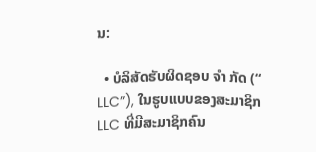ນ:

  • ບໍລິສັດຮັບຜິດຊອບ ຈຳ ກັດ (“ LLC”), ໃນຮູບແບບຂອງສະມາຊິກ LLC ທີ່ມີສະມາຊິກຄົນ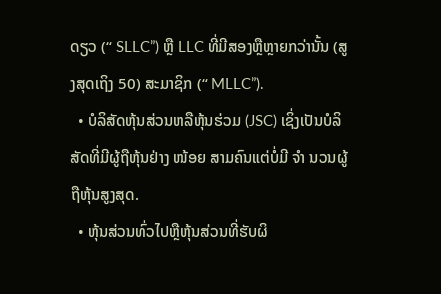ດຽວ (“ SLLC”) ຫຼື LLC ທີ່ມີສອງຫຼືຫຼາຍກວ່ານັ້ນ (ສູງສຸດເຖິງ 50) ສະມາຊິກ (“ MLLC”).
  • ບໍລິສັດຫຸ້ນສ່ວນຫລືຫຸ້ນຮ່ວມ (JSC) ເຊິ່ງເປັນບໍລິສັດທີ່ມີຜູ້ຖືຫຸ້ນຢ່າງ ໜ້ອຍ ສາມຄົນແຕ່ບໍ່ມີ ຈຳ ນວນຜູ້ຖືຫຸ້ນສູງສຸດ.
  • ຫຸ້ນສ່ວນທົ່ວໄປຫຼືຫຸ້ນສ່ວນທີ່ຮັບຜິ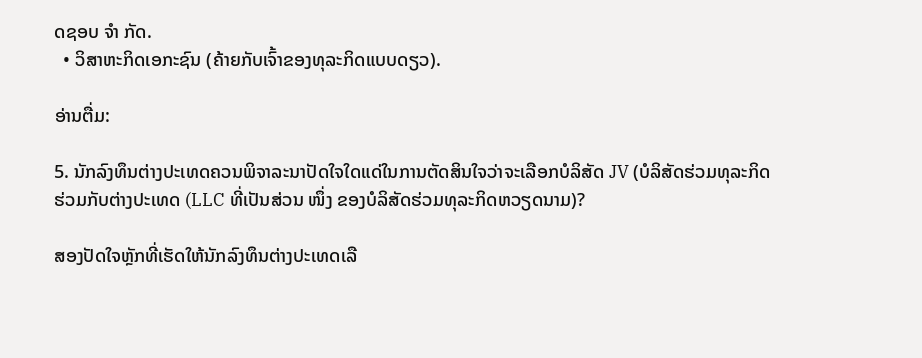ດຊອບ ຈຳ ກັດ.
  • ວິສາຫະກິດເອກະຊົນ (ຄ້າຍກັບເຈົ້າຂອງທຸລະກິດແບບດຽວ).

ອ່ານຕື່ມ:

5. ນັກລົງທຶນຕ່າງປະເທດຄວນພິຈາລະນາປັດໃຈໃດແດ່ໃນການຕັດສິນໃຈວ່າຈະເລືອກບໍລິສັດ JV (ບໍລິສັດຮ່ວມທຸລະກິດຮ່ວມກັບຕ່າງປະເທດ (LLC ທີ່ເປັນສ່ວນ ໜຶ່ງ ຂອງບໍລິສັດຮ່ວມທຸລະກິດຫວຽດນາມ)?

ສອງປັດໃຈຫຼັກທີ່ເຮັດໃຫ້ນັກລົງທຶນຕ່າງປະເທດເລື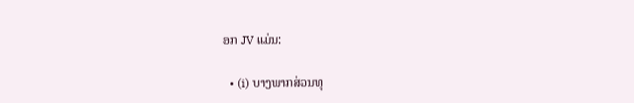ອກ JV ແມ່ນ:

  • (i) ບາງພາກສ່ວນທຸ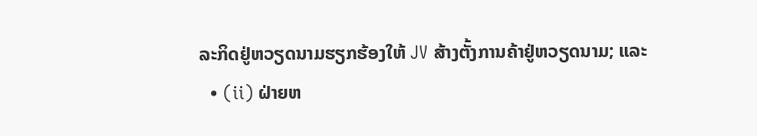ລະກິດຢູ່ຫວຽດນາມຮຽກຮ້ອງໃຫ້ JV ສ້າງຕັ້ງການຄ້າຢູ່ຫວຽດນາມ; ແລະ
  • (ii) ຝ່າຍຫ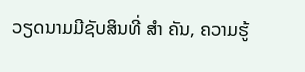ວຽດນາມມີຊັບສິນທີ່ ສຳ ຄັນ, ຄວາມຮູ້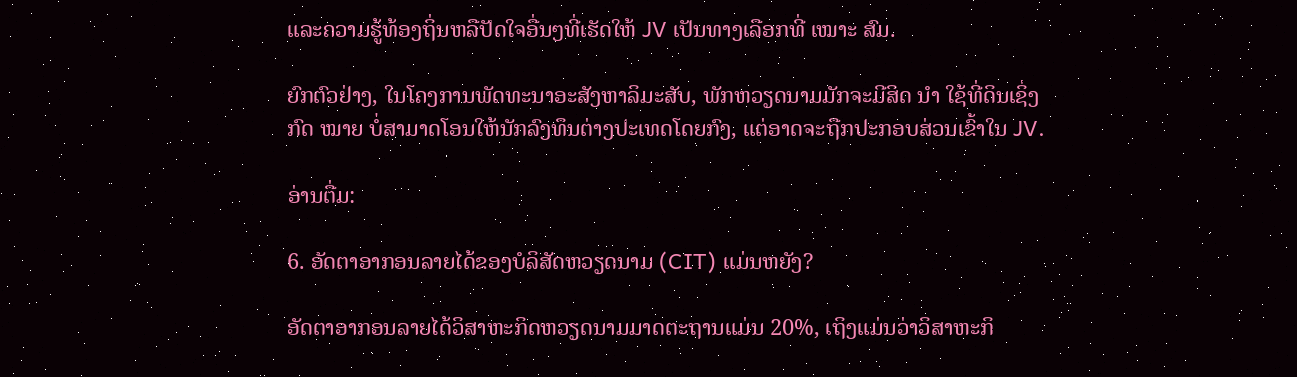ແລະຄວາມຮູ້ທ້ອງຖິ່ນຫລືປັດໃຈອື່ນໆທີ່ເຮັດໃຫ້ JV ເປັນທາງເລືອກທີ່ ເໝາະ ສົມ.

ຍົກຕົວຢ່າງ, ໃນໂຄງການພັດທະນາອະສັງຫາລິມະສັບ, ພັກຫວຽດນາມມັກຈະມີສິດ ນຳ ໃຊ້ທີ່ດິນເຊິ່ງກົດ ໝາຍ ບໍ່ສາມາດໂອນໃຫ້ນັກລົງທຶນຕ່າງປະເທດໂດຍກົງ, ແຕ່ອາດຈະຖືກປະກອບສ່ວນເຂົ້າໃນ JV.

ອ່ານຕື່ມ:

6. ອັດຕາອາກອນລາຍໄດ້ຂອງບໍລິສັດຫວຽດນາມ (CIT) ແມ່ນຫຍັງ?

ອັດຕາອາກອນລາຍໄດ້ວິສາຫະກິດຫວຽດນາມມາດຕະຖານແມ່ນ 20%, ເຖິງແມ່ນວ່າວິສາຫະກິ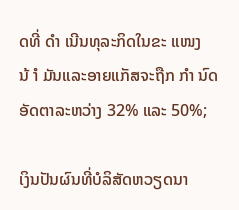ດທີ່ ດຳ ເນີນທຸລະກິດໃນຂະ ແໜງ ນ້ ຳ ມັນແລະອາຍແກັສຈະຖືກ ກຳ ນົດອັດຕາລະຫວ່າງ 32% ແລະ 50%;

ເງິນປັນຜົນທີ່ບໍລິສັດຫວຽດນາ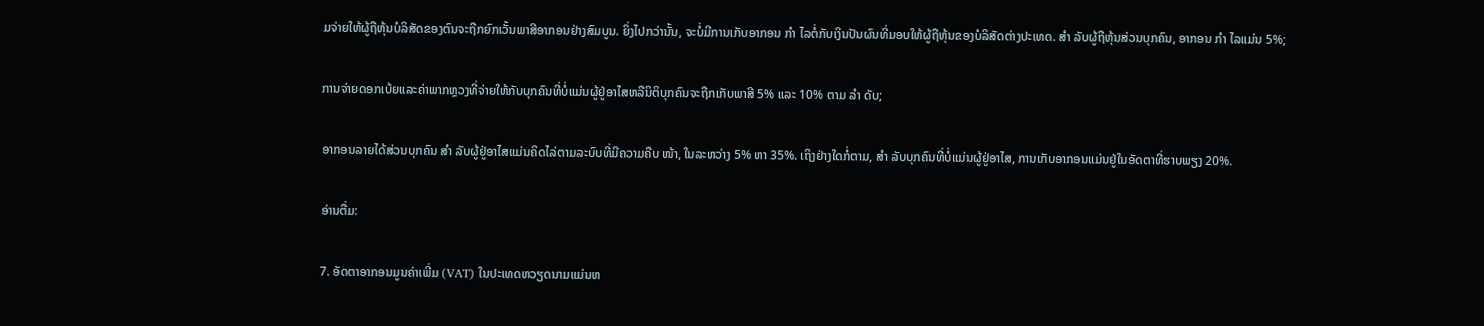ມຈ່າຍໃຫ້ຜູ້ຖືຫຸ້ນບໍລິສັດຂອງຕົນຈະຖືກຍົກເວັ້ນພາສີອາກອນຢ່າງສົມບູນ. ຍິ່ງໄປກວ່ານັ້ນ, ຈະບໍ່ມີການເກັບອາກອນ ກຳ ໄລຕໍ່ກັບເງິນປັນຜົນທີ່ມອບໃຫ້ຜູ້ຖືຫຸ້ນຂອງບໍລິສັດຕ່າງປະເທດ. ສຳ ລັບຜູ້ຖືຫຸ້ນສ່ວນບຸກຄົນ, ອາກອນ ກຳ ໄລແມ່ນ 5%;

ການຈ່າຍດອກເບ້ຍແລະຄ່າພາກຫຼວງທີ່ຈ່າຍໃຫ້ກັບບຸກຄົນທີ່ບໍ່ແມ່ນຜູ້ຢູ່ອາໄສຫລືນິຕິບຸກຄົນຈະຖືກເກັບພາສີ 5% ແລະ 10% ຕາມ ລຳ ດັບ;

ອາກອນລາຍໄດ້ສ່ວນບຸກຄົນ ສຳ ລັບຜູ້ຢູ່ອາໄສແມ່ນຄິດໄລ່ຕາມລະບົບທີ່ມີຄວາມຄືບ ໜ້າ, ໃນລະຫວ່າງ 5% ຫາ 35%. ເຖິງຢ່າງໃດກໍ່ຕາມ, ສຳ ລັບບຸກຄົນທີ່ບໍ່ແມ່ນຜູ້ຢູ່ອາໄສ, ການເກັບອາກອນແມ່ນຢູ່ໃນອັດຕາທີ່ຮາບພຽງ 20%.

ອ່ານຕື່ມ:

7. ອັດຕາອາກອນມູນຄ່າເພີ່ມ (VAT) ໃນປະເທດຫວຽດນາມແມ່ນຫ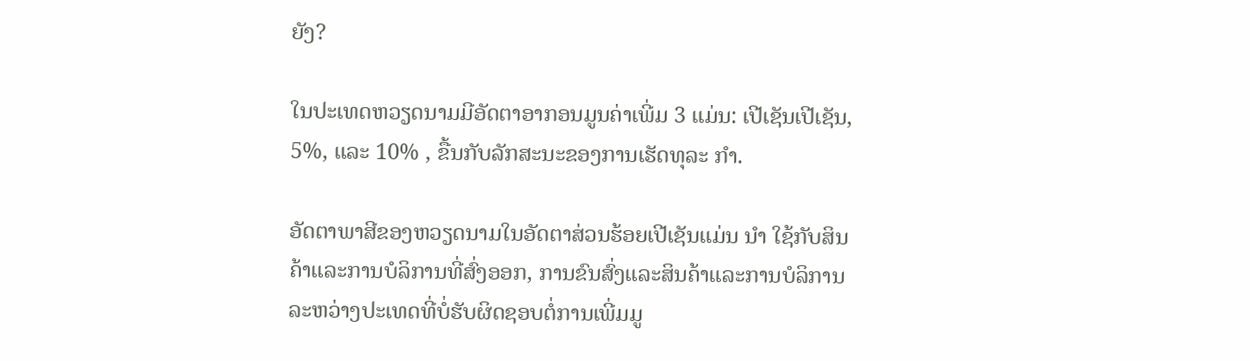ຍັງ?

ໃນປະເທດຫວຽດນາມມີອັດຕາອາກອນມູນຄ່າເພີ່ມ 3 ແມ່ນ: ເປີເຊັນເປີເຊັນ, 5%, ແລະ 10% , ຂື້ນກັບລັກສະນະຂອງການເຮັດທຸລະ ກຳ.

ອັດຕາພາສີຂອງຫວຽດນາມໃນອັດຕາສ່ວນຮ້ອຍເປີເຊັນແມ່ນ ນຳ ໃຊ້ກັບສິນຄ້າແລະການບໍລິການທີ່ສົ່ງອອກ, ການຂົນສົ່ງແລະສິນຄ້າແລະການບໍລິການລະຫວ່າງປະເທດທີ່ບໍ່ຮັບຜິດຊອບຕໍ່ການເພີ່ມມູ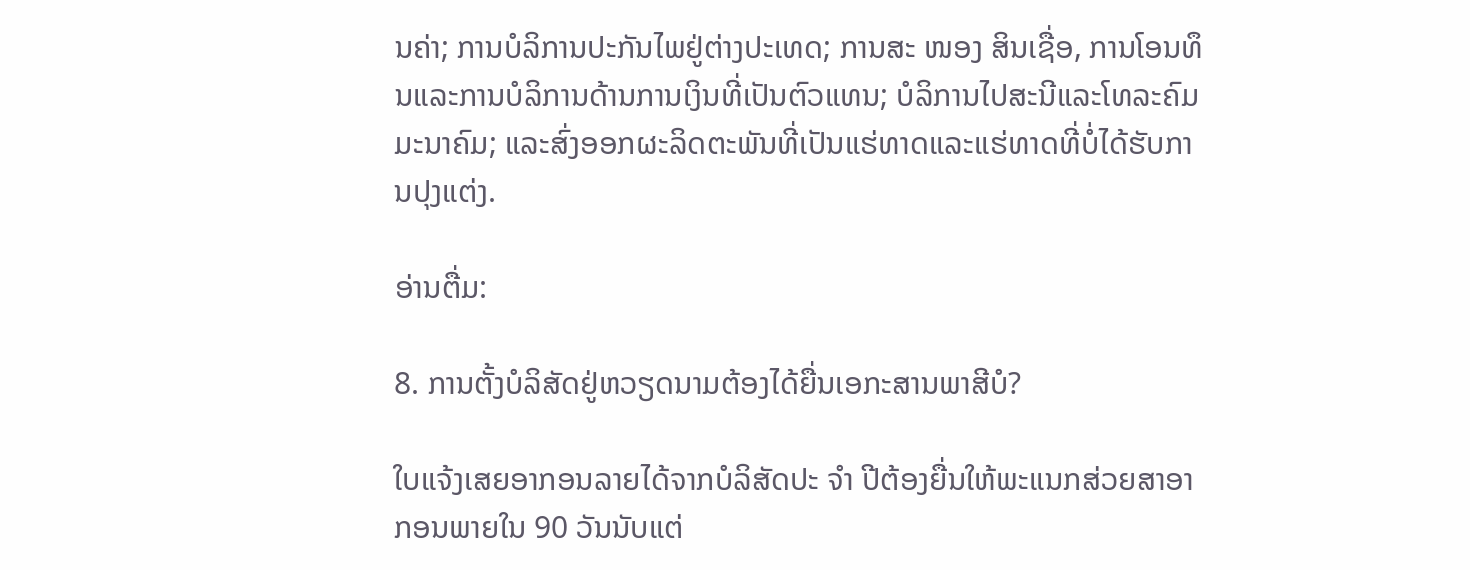ນຄ່າ; ການບໍລິການປະກັນໄພຢູ່ຕ່າງປະເທດ; ການສະ ໜອງ ສິນເຊື່ອ, ການໂອນທຶນແລະການບໍລິການດ້ານການເງິນທີ່ເປັນຕົວແທນ; ບໍລິການໄປສະນີແລະໂທລະຄົມມະນາຄົມ; ແລະສົ່ງອອກຜະລິດຕະພັນທີ່ເປັນແຮ່ທາດແລະແຮ່ທາດທີ່ບໍ່ໄດ້ຮັບການປຸງແຕ່ງ.

ອ່ານຕື່ມ:

8. ການຕັ້ງບໍລິສັດຢູ່ຫວຽດນາມຕ້ອງໄດ້ຍື່ນເອກະສານພາສີບໍ?

ໃບແຈ້ງເສຍອາກອນລາຍໄດ້ຈາກບໍລິສັດປະ ຈຳ ປີຕ້ອງຍື່ນໃຫ້ພະແນກສ່ວຍສາອາກອນພາຍໃນ 90 ວັນນັບແຕ່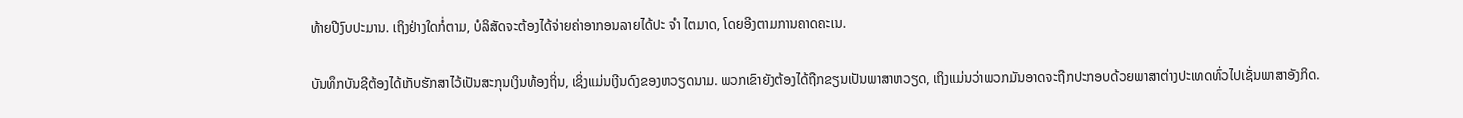ທ້າຍປີງົບປະມານ. ເຖິງຢ່າງໃດກໍ່ຕາມ, ບໍລິສັດຈະຕ້ອງໄດ້ຈ່າຍຄ່າອາກອນລາຍໄດ້ປະ ຈຳ ໄຕມາດ, ໂດຍອີງຕາມການຄາດຄະເນ.

ບັນທຶກບັນຊີຕ້ອງໄດ້ເກັບຮັກສາໄວ້ເປັນສະກຸນເງິນທ້ອງຖິ່ນ, ເຊິ່ງແມ່ນເງີນດົງຂອງຫວຽດນາມ. ພວກເຂົາຍັງຕ້ອງໄດ້ຖືກຂຽນເປັນພາສາຫວຽດ, ເຖິງແມ່ນວ່າພວກມັນອາດຈະຖືກປະກອບດ້ວຍພາສາຕ່າງປະເທດທົ່ວໄປເຊັ່ນພາສາອັງກິດ.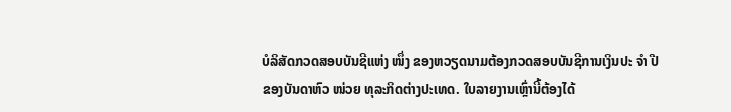ບໍລິສັດກວດສອບບັນຊີແຫ່ງ ໜຶ່ງ ຂອງຫວຽດນາມຕ້ອງກວດສອບບັນຊີການເງິນປະ ຈຳ ປີຂອງບັນດາຫົວ ໜ່ວຍ ທຸລະກິດຕ່າງປະເທດ. ໃບລາຍງານເຫຼົ່ານີ້ຕ້ອງໄດ້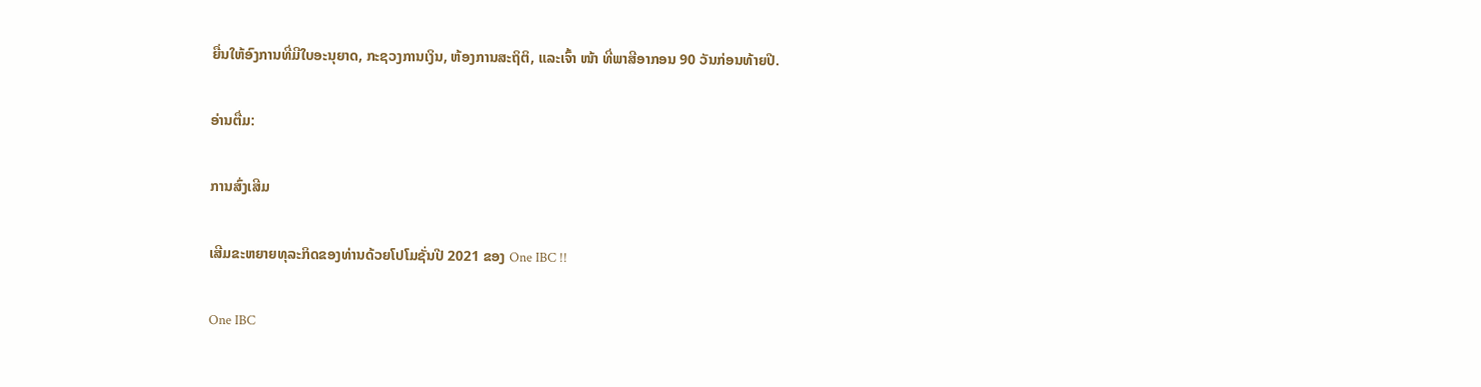ຍື່ນໃຫ້ອົງການທີ່ມີໃບອະນຸຍາດ, ກະຊວງການເງິນ, ຫ້ອງການສະຖິຕິ, ແລະເຈົ້າ ໜ້າ ທີ່ພາສີອາກອນ 90 ວັນກ່ອນທ້າຍປີ.

ອ່ານຕື່ມ:

ການສົ່ງເສີມ

ເສີມຂະຫຍາຍທຸລະກິດຂອງທ່ານດ້ວຍໂປໂມຊັ່ນປີ 2021 ຂອງ One IBC !!

One IBC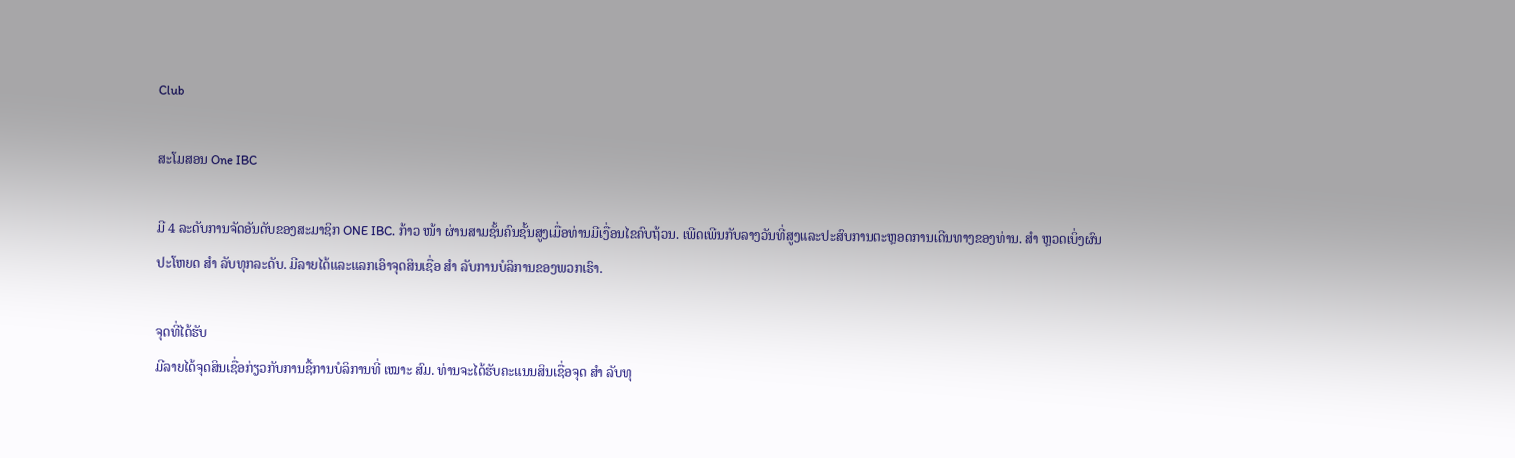Club

ສະໂມສອນ One IBC

ມີ 4 ລະດັບການຈັດອັນດັບຂອງສະມາຊິກ ONE IBC. ກ້າວ ໜ້າ ຜ່ານສາມຊັ້ນຄົນຊັ້ນສູງເມື່ອທ່ານມີເງື່ອນໄຂຄົບຖ້ວນ. ເພີດເພີນກັບລາງວັນທີ່ສູງແລະປະສົບການຕະຫຼອດການເດີນທາງຂອງທ່ານ. ສຳ ຫຼວດເບິ່ງຜົນປະໂຫຍດ ສຳ ລັບທຸກລະດັບ. ມີລາຍໄດ້ແລະແລກເອົາຈຸດສິນເຊື່ອ ສຳ ລັບການບໍລິການຂອງພວກເຮົາ.

ຈຸດທີ່ໄດ້ຮັບ
ມີລາຍໄດ້ຈຸດສິນເຊື່ອກ່ຽວກັບການຊື້ການບໍລິການທີ່ ເໝາະ ສົມ. ທ່ານຈະໄດ້ຮັບຄະແນນສິນເຊື່ອຈຸດ ສຳ ລັບທຸ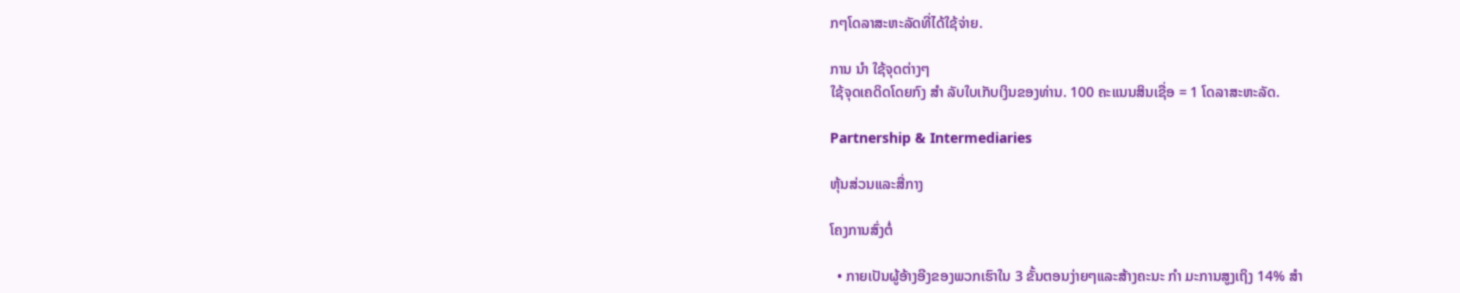ກໆໂດລາສະຫະລັດທີ່ໄດ້ໃຊ້ຈ່າຍ.

ການ ນຳ ໃຊ້ຈຸດຕ່າງໆ
ໃຊ້ຈຸດເຄດິດໂດຍກົງ ສຳ ລັບໃບເກັບເງິນຂອງທ່ານ. 100 ຄະແນນສິນເຊື່ອ = 1 ໂດລາສະຫະລັດ.

Partnership & Intermediaries

ຫຸ້ນສ່ວນແລະສື່ກາງ

ໂຄງການສົ່ງຕໍ່

  • ກາຍເປັນຜູ້ອ້າງອີງຂອງພວກເຮົາໃນ 3 ຂັ້ນຕອນງ່າຍໆແລະສ້າງຄະນະ ກຳ ມະການສູງເຖິງ 14% ສຳ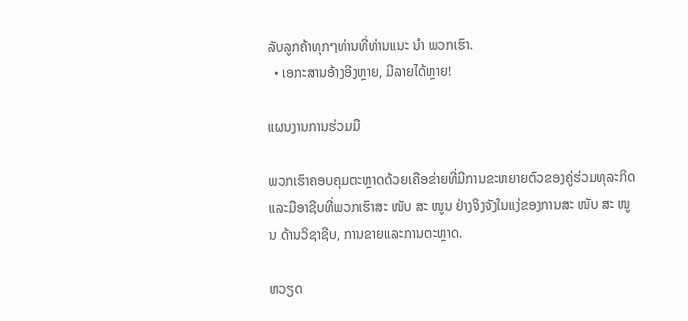ລັບລູກຄ້າທຸກໆທ່ານທີ່ທ່ານແນະ ນຳ ພວກເຮົາ.
  • ເອກະສານອ້າງອີງຫຼາຍ, ມີລາຍໄດ້ຫຼາຍ!

ແຜນງານການຮ່ວມມື

ພວກເຮົາຄອບຄຸມຕະຫຼາດດ້ວຍເຄືອຂ່າຍທີ່ມີການຂະຫຍາຍຕົວຂອງຄູ່ຮ່ວມທຸລະກິດແລະມືອາຊີບທີ່ພວກເຮົາສະ ໜັບ ສະ ໜູນ ຢ່າງຈິງຈັງໃນແງ່ຂອງການສະ ໜັບ ສະ ໜູນ ດ້ານວິຊາຊີບ, ການຂາຍແລະການຕະຫຼາດ.

ຫວຽດ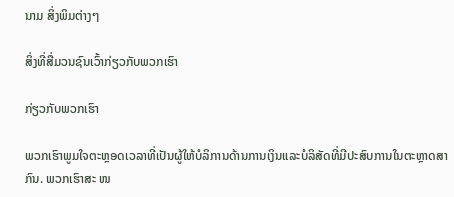ນາມ ສິ່ງພິມຕ່າງໆ

ສິ່ງທີ່ສື່ມວນຊົນເວົ້າກ່ຽວກັບພວກເຮົາ

ກ່ຽວກັບພວກເຮົາ

ພວກເຮົາພູມໃຈຕະຫຼອດເວລາທີ່ເປັນຜູ້ໃຫ້ບໍລິການດ້ານການເງິນແລະບໍລິສັດທີ່ມີປະສົບການໃນຕະຫຼາດສາກົນ. ພວກເຮົາສະ ໜ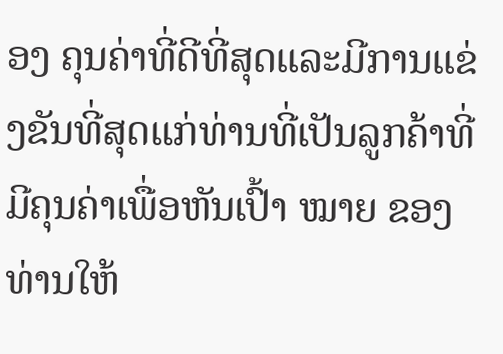ອງ ຄຸນຄ່າທີ່ດີທີ່ສຸດແລະມີການແຂ່ງຂັນທີ່ສຸດແກ່ທ່ານທີ່ເປັນລູກຄ້າທີ່ມີຄຸນຄ່າເພື່ອຫັນເປົ້າ ໝາຍ ຂອງທ່ານໃຫ້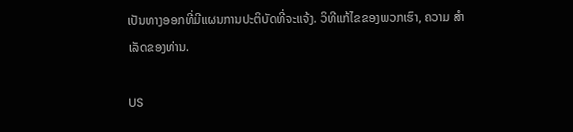ເປັນທາງອອກທີ່ມີແຜນການປະຕິບັດທີ່ຈະແຈ້ງ. ວິທີແກ້ໄຂຂອງພວກເຮົາ, ຄວາມ ສຳ ເລັດຂອງທ່ານ.

US